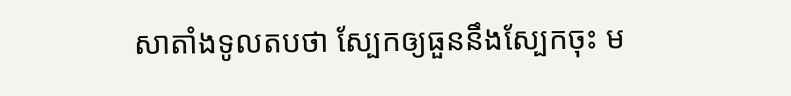សាតាំងទូលតបថា ស្បែកឲ្យធួននឹងស្បែកចុះ ម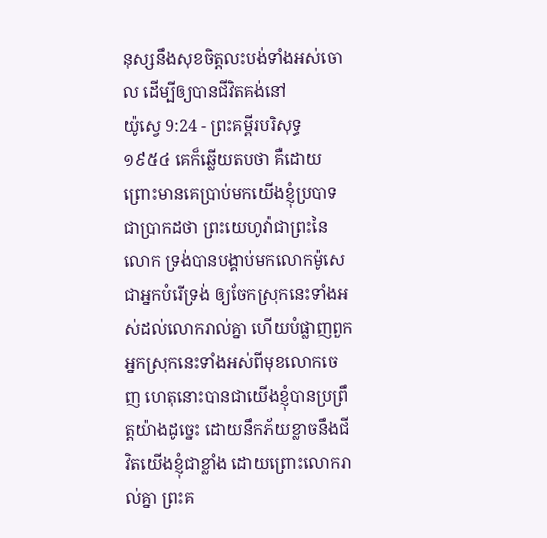នុស្សនឹងសុខចិត្តលះបង់ទាំងអស់ចោល ដើម្បីឲ្យបានជីវិតគង់នៅ
យ៉ូស្វេ 9:24 - ព្រះគម្ពីរបរិសុទ្ធ ១៩៥៤ គេក៏ឆ្លើយតបថា គឺដោយព្រោះមានគេប្រាប់មកយើងខ្ញុំប្របាទជាប្រាកដថា ព្រះយេហូវ៉ាជាព្រះនៃលោក ទ្រង់បានបង្គាប់មកលោកម៉ូសេជាអ្នកបំរើទ្រង់ ឲ្យចែកស្រុកនេះទាំងអស់ដល់លោករាល់គ្នា ហើយបំផ្លាញពួកអ្នកស្រុកនេះទាំងអស់ពីមុខលោកចេញ ហេតុនោះបានជាយើងខ្ញុំបានប្រព្រឹត្តយ៉ាងដូច្នេះ ដោយនឹកភ័យខ្លាចនឹងជីវិតយើងខ្ញុំជាខ្លាំង ដោយព្រោះលោករាល់គ្នា ព្រះគ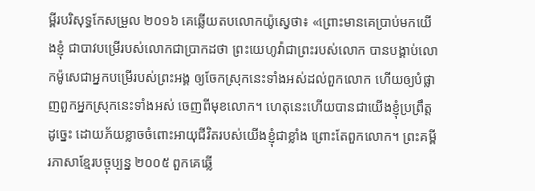ម្ពីរបរិសុទ្ធកែសម្រួល ២០១៦ គេឆ្លើយតបលោកយ៉ូស្វេថា៖ «ព្រោះមានគេប្រាប់មកយើងខ្ញុំ ជាបាវបម្រើរបស់លោកជាប្រាកដថា ព្រះយេហូវ៉ាជាព្រះរបស់លោក បានបង្គាប់លោកម៉ូសេជាអ្នកបម្រើរបស់ព្រះអង្គ ឲ្យចែកស្រុកនេះទាំងអស់ដល់ពួកលោក ហើយឲ្យបំផ្លាញពួកអ្នកស្រុកនេះទាំងអស់ ចេញពីមុខលោក។ ហេតុនេះហើយបានជាយើងខ្ញុំប្រព្រឹត្តដូច្នេះ ដោយភ័យខ្លាចចំពោះអាយុជីវិតរបស់យើងខ្ញុំជាខ្លាំង ព្រោះតែពួកលោក។ ព្រះគម្ពីរភាសាខ្មែរបច្ចុប្បន្ន ២០០៥ ពួកគេឆ្លើ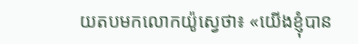យតបមកលោកយ៉ូស្វេថា៖ «យើងខ្ញុំបាន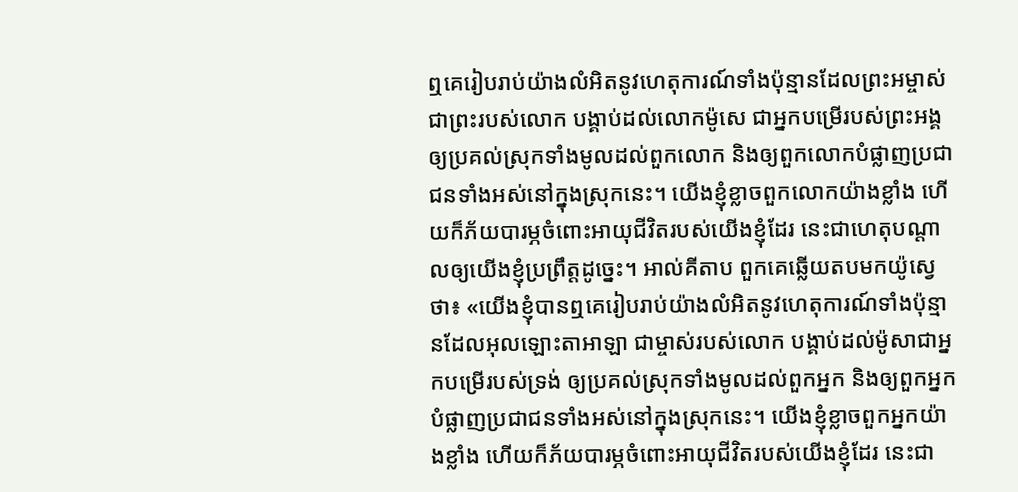ឮគេរៀបរាប់យ៉ាងលំអិតនូវហេតុការណ៍ទាំងប៉ុន្មានដែលព្រះអម្ចាស់ ជាព្រះរបស់លោក បង្គាប់ដល់លោកម៉ូសេ ជាអ្នកបម្រើរបស់ព្រះអង្គ ឲ្យប្រគល់ស្រុកទាំងមូលដល់ពួកលោក និងឲ្យពួកលោកបំផ្លាញប្រជាជនទាំងអស់នៅក្នុងស្រុកនេះ។ យើងខ្ញុំខ្លាចពួកលោកយ៉ាងខ្លាំង ហើយក៏ភ័យបារម្ភចំពោះអាយុជីវិតរបស់យើងខ្ញុំដែរ នេះជាហេតុបណ្ដាលឲ្យយើងខ្ញុំប្រព្រឹត្តដូច្នេះ។ អាល់គីតាប ពួកគេឆ្លើយតបមកយ៉ូស្វេថា៖ «យើងខ្ញុំបានឮគេរៀបរាប់យ៉ាងលំអិតនូវហេតុការណ៍ទាំងប៉ុន្មានដែលអុលឡោះតាអាឡា ជាម្ចាស់របស់លោក បង្គាប់ដល់ម៉ូសាជាអ្នកបម្រើរបស់ទ្រង់ ឲ្យប្រគល់ស្រុកទាំងមូលដល់ពួកអ្នក និងឲ្យពួកអ្នកបំផ្លាញប្រជាជនទាំងអស់នៅក្នុងស្រុកនេះ។ យើងខ្ញុំខ្លាចពួកអ្នកយ៉ាងខ្លាំង ហើយក៏ភ័យបារម្ភចំពោះអាយុជីវិតរបស់យើងខ្ញុំដែរ នេះជា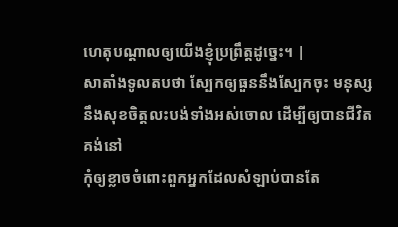ហេតុបណ្តាលឲ្យយើងខ្ញុំប្រព្រឹត្តដូច្នេះ។ |
សាតាំងទូលតបថា ស្បែកឲ្យធួននឹងស្បែកចុះ មនុស្សនឹងសុខចិត្តលះបង់ទាំងអស់ចោល ដើម្បីឲ្យបានជីវិតគង់នៅ
កុំឲ្យខ្លាចចំពោះពួកអ្នកដែលសំឡាប់បានតែ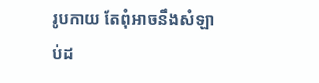រូបកាយ តែពុំអាចនឹងសំឡាប់ដ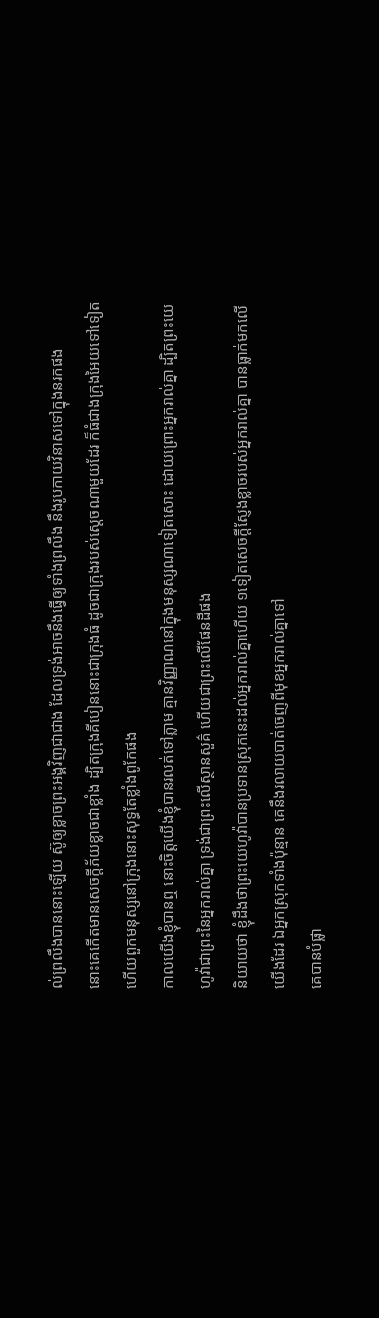ល់ព្រលឹងបាននោះឡើយ ស៊ូឲ្យខ្លាចព្រះអង្គវិញជាជាង ដែលទ្រង់អាចនឹងធ្វើឲ្យទាំងព្រលឹង នឹងរូបកាយវិនាសទៅក្នុងនរកផង
នោះគេកើតមានសេចក្ដីភ័យខ្លាចជាខ្លាំង ដ្បិតក្រុងគីបៀននោះជាក្រុងធំ ដូចជាក្រុងរបស់ស្តេចណាមួយដែរ ក៏ធំជាងក្រុងអៃយទៅទៀត ហើយពួកមនុស្សនៅក្រុងនោះសុទ្ធតែខ្លាំងពូកែផង
កាលយើងខ្ញុំបានឮ នោះចិត្តយើងខ្ញុំបានរលត់ទៅភ្លាម គ្មានវិញ្ញាណនៅក្នុងមនុស្សណាទៀតសោះ ដោយព្រោះអ្នករាល់គ្នា ដ្បិតព្រះយេហូវ៉ាជាព្រះនៃអ្នករាល់គ្នា ទ្រង់ជាព្រះលើស្ថានសួគ៌ ហើយជាព្រះលើផែនដីផង
និយាយថា ខ្ញុំដឹងថាព្រះយេហូវ៉ាបានប្រទានស្រុកនេះដល់អ្នករាល់គ្នាហើយ ១ទៀតសេចក្ដីស្ញែងខ្លាចរបស់អ្នករាល់គ្នា បានធ្លាក់មកលើយើងដែរ ឯអ្នកស្រុកទាំងប៉ុន្មាន គេនឹងរលាយបាត់ចេញពីមុខអ្នករាល់គ្នាទៅ
គេបានបំផ្លា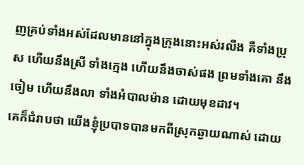ញគ្រប់ទាំងអស់ដែលមាននៅក្នុងក្រុងនោះអស់រលីង គឺទាំងប្រុស ហើយនឹងស្រី ទាំងក្មេង ហើយនឹងចាស់ផង ព្រមទាំងគោ នឹងចៀម ហើយនឹងលា ទាំងអំបាលម៉ាន ដោយមុខដាវ។
គេក៏ជំរាបថា យើងខ្ញុំប្របាទបានមកពីស្រុកឆ្ងាយណាស់ ដោយ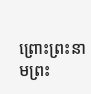ព្រោះព្រះនាមព្រះ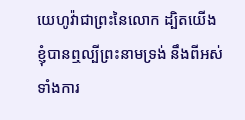យេហូវ៉ាជាព្រះនៃលោក ដ្បិតយើងខ្ញុំបានឮល្បីព្រះនាមទ្រង់ នឹងពីអស់ទាំងការ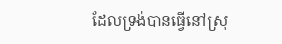ដែលទ្រង់បានធ្វើនៅស្រុ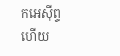កអេស៊ីព្ទហើយ